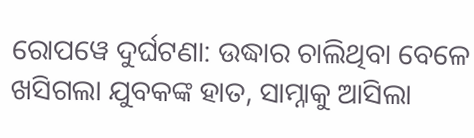ରୋପୱେ ଦୁର୍ଘଟଣା: ଉଦ୍ଧାର ଚାଲିଥିବା ବେଳେ ଖସିଗଲା ଯୁବକଙ୍କ ହାତ, ସାମ୍ନାକୁ ଆସିଲା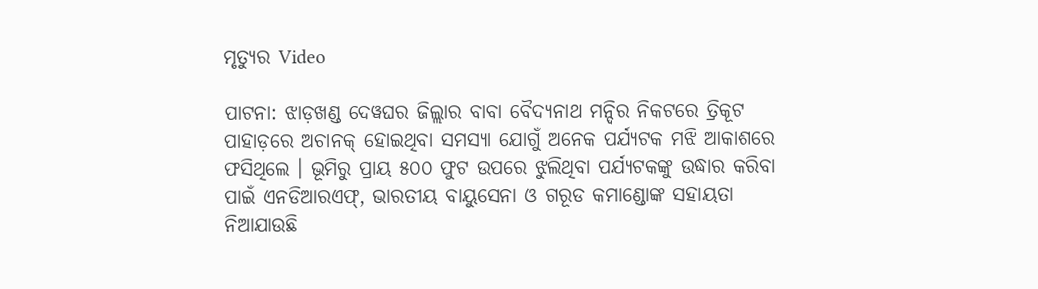ମୃତ୍ୟୁର Video

ପାଟନା: ଝାଡ଼ଖଣ୍ଡ ଦେୱଘର ଜିଲ୍ଲାର ବାବା ବୈଦ୍ୟନାଥ ମନ୍ଦିର ନିକଟରେ ତ୍ରିକୂଟ ପାହାଡ଼ରେ ଅଚାନକ୍ ହୋଇଥିବା ସମସ୍ୟା ଯୋଗୁଁ ଅନେକ ପର୍ଯ୍ୟଟକ ମଝି ଆକାଶରେ ଫସିଥିଲେ । ଭୂମିରୁ ପ୍ରାୟ ୫୦୦ ଫୁଟ ଉପରେ ଝୁଲିଥିବା ପର୍ଯ୍ୟଟକଙ୍କୁ ଉଦ୍ଧାର କରିବା ପାଇଁ ଏନଡିଆରଏଫ୍, ଭାରତୀୟ ବାୟୁସେନା ଓ ଗରୂଡ କମାଣ୍ଡୋଙ୍କ ସହାୟତା ନିଆଯାଉଛି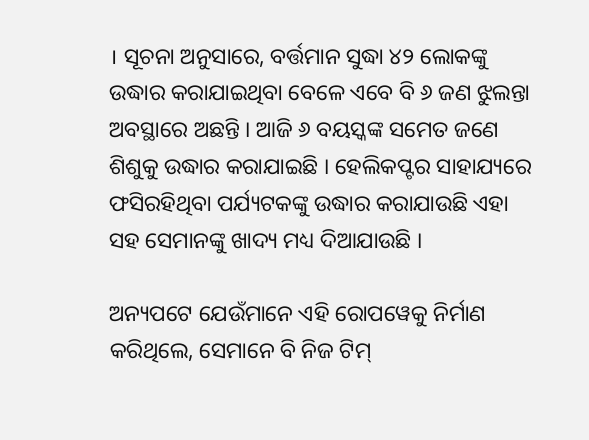। ସୂଚନା ଅନୁସାରେ, ବର୍ତ୍ତମାନ ସୁଦ୍ଧା ୪୨ ଲୋକଙ୍କୁ ଉଦ୍ଧାର କରାଯାଇଥିବା ବେଳେ ଏବେ ବି ୬ ଜଣ ଝୁଲନ୍ତା ଅବସ୍ଥାରେ ଅଛନ୍ତି । ଆଜି ୬ ବୟସ୍କଙ୍କ ସମେତ ଜଣେ ଶିଶୁକୁ ଉଦ୍ଧାର କରାଯାଇଛି । ହେଲିକପ୍ଟର ସାହାଯ୍ୟରେ ଫସିରହିଥିବା ପର୍ଯ୍ୟଟକଙ୍କୁ ଉଦ୍ଧାର କରାଯାଉଛି ଏହା ସହ ସେମାନଙ୍କୁ ଖାଦ୍ୟ ମଧ୍ୟ ଦିଆଯାଉଛି ।

ଅନ୍ୟପଟେ ଯେଉଁମାନେ ଏହି ରୋପୱେକୁ ନିର୍ମାଣ କରିଥିଲେ, ସେମାନେ ବି ନିଜ ଟିମ୍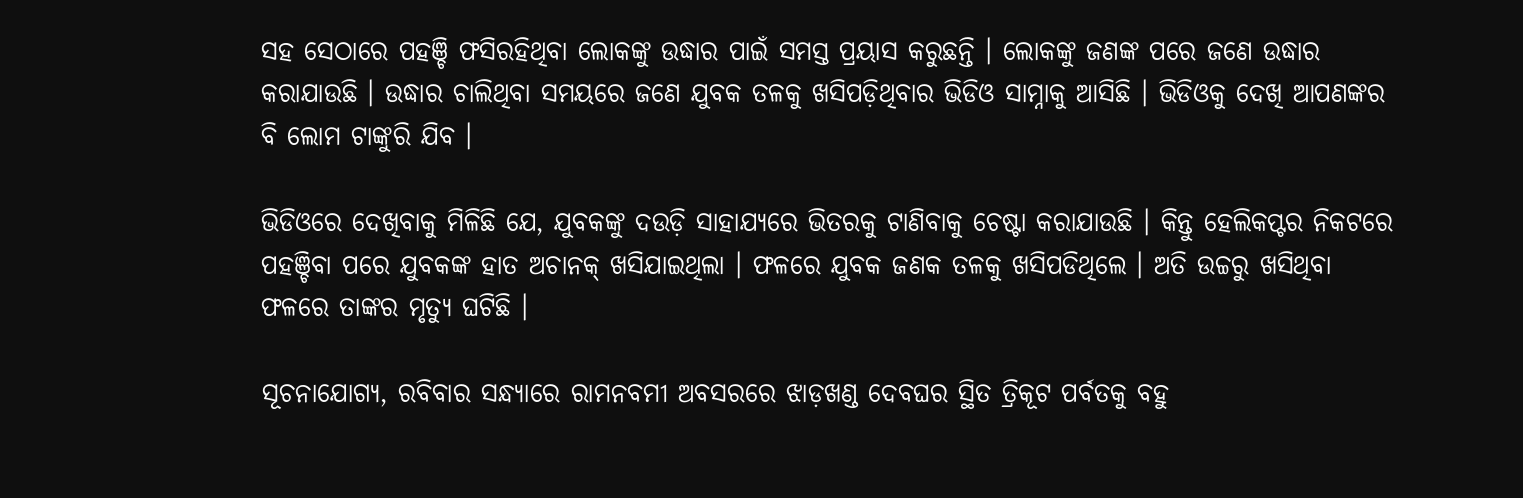ସହ ସେଠାରେ ପହଞ୍ଚି ଫସିରହିଥିବା ଲୋକଙ୍କୁ ଉଦ୍ଧାର ପାଇଁ ସମସ୍ତ ପ୍ରୟାସ କରୁଛନ୍ତି । ଲୋକଙ୍କୁ ଜଣଙ୍କ ପରେ ଜଣେ ଉଦ୍ଧାର କରାଯାଉଛି । ଉଦ୍ଧାର ଚାଲିଥିବା ସମୟରେ ଜଣେ ଯୁବକ ତଳକୁ ଖସିପଡ଼ିଥିବାର ଭିଡିଓ ସାମ୍ନାକୁ ଆସିଛି । ଭିଡିଓକୁ ଦେଖି ଆପଣଙ୍କର ବି ଲୋମ ଟାଙ୍କୁରି ଯିବ ।

ଭିଡିଓରେ ଦେଖିବାକୁ ମିଳିଛି ଯେ, ଯୁବକଙ୍କୁ ଦଉଡ଼ି ସାହାଯ୍ୟରେ ଭିତରକୁ ଟାଣିବାକୁ ଚେଷ୍ଟା କରାଯାଉଛି । କିନ୍ତୁ ହେଲିକପ୍ଟର ନିକଟରେ ପହଞ୍ଚିବା ପରେ ଯୁବକଙ୍କ ହାତ ଅଚାନକ୍ ଖସିଯାଇଥିଲା । ଫଳରେ ଯୁବକ ଜଣକ ତଳକୁ ଖସିପଡିଥିଲେ । ଅତି ଉଚ୍ଚରୁ ଖସିଥିବା ଫଳରେ ତାଙ୍କର ମୃତ୍ୟୁ ଘଟିଛି ।

ସୂଚନାଯୋଗ୍ୟ, ରବିବାର ସନ୍ଧ୍ୟାରେ ରାମନବମୀ ଅବସରରେ ଝାଡ଼ଖଣ୍ଡ ଦେବଘର ସ୍ଥିତ ତ୍ରିକୂଟ ପର୍ବତକୁ ବହୁ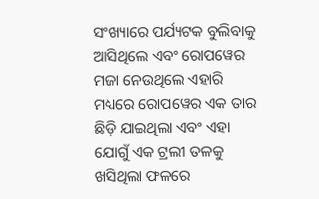ସଂଖ୍ୟାରେ ପର୍ଯ୍ୟଟକ ବୁଲିବାକୁ ଆସିଥିଲେ ଏବଂ ରୋପୱେର ମଜା ନେଉଥିଲେ ଏହାରି ମଧ୍ୟରେ ରୋପୱେର ଏକ ତାର ଛିଡ଼ି ଯାଇଥିଲା ଏବଂ ଏହା ଯୋଗୁଁ ଏକ ଟ୍ରଲୀ ତଳକୁ ଖସିଥିଲା ଫଳରେ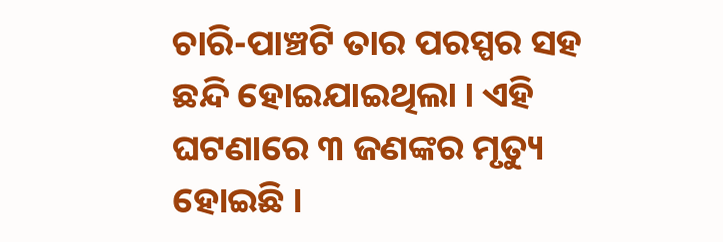ଚାରି-ପାଞ୍ଚଟି ତାର ପରସ୍ପର ସହ ଛନ୍ଦି ହୋଇଯାଇଥିଲା । ଏହି ଘଟଣାରେ ୩ ଜଣଙ୍କର ମୃତ୍ୟୁ ହୋଇଛି ।